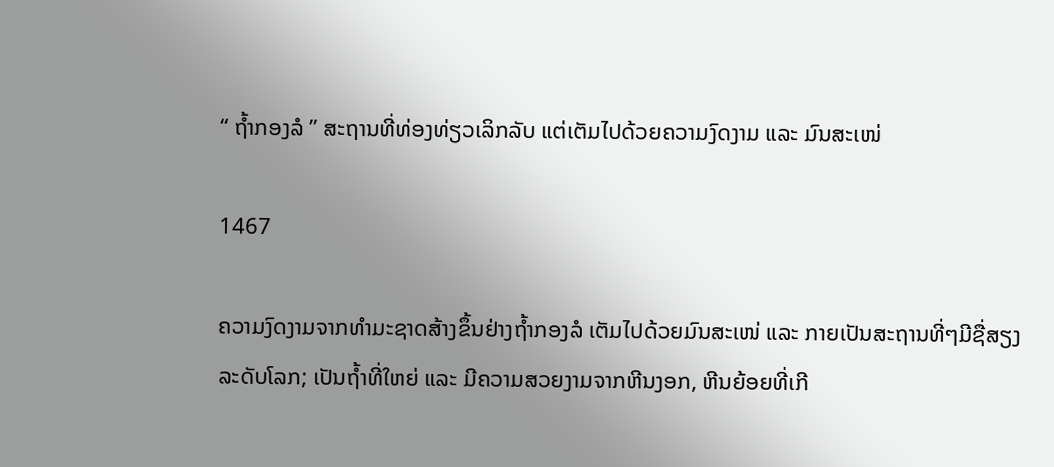“ ຖໍ້າກອງລໍ ” ສະຖານທີ່ທ່ອງທ່ຽວເລິກລັບ ແຕ່ເຕັມໄປດ້ວຍຄວາມງົດງາມ ແລະ ມົນສະເໜ່

1467

ຄວາມງົດງາມຈາກທໍາມະຊາດສ້າງຂຶ້ນຢ່າງຖໍ້າກອງລໍ ເຕັມໄປດ້ວຍມົນສະເໜ່ ແລະ ກາຍເປັນສະຖານທີ່ໆມີຊື່ສຽງລະດັບໂລກ; ເປັນຖໍ້າທີ່ໃຫຍ່ ແລະ ມີຄວາມສວຍງາມຈາກຫີນງອກ, ຫີນຍ້ອຍທີ່ເກີ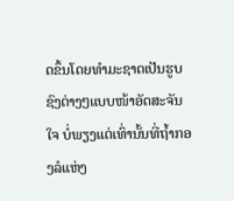ດຂຶ້ນໂດຍທໍາມະຊາດເປັນຮູບຊົງຕ່າງໆແບບໜ້າອັດສະຈັນໃຈ ບໍ່ພຽງແຕ່ເທົ່ານັ້ນທີ່ຖໍ້າກອງລໍແຫ່ງ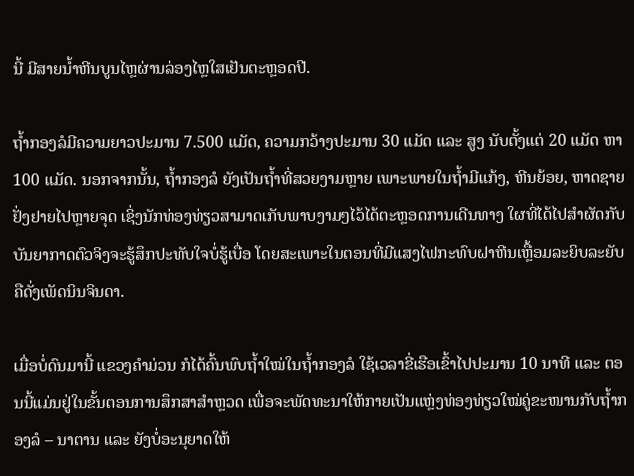ນີ້ ມີສາຍນໍ້າຫີນບູນໄຫຼຜ່ານລ່ອງໄຫຼໃສເຢັນຕະຫຼອດປີ.

ຖໍ້າກອງລໍມີຄວາມຍາວປະມານ 7.500 ແມັດ, ຄວາມກວ້າງປະມານ 30 ແມັດ ແລະ ສູງ ນັບຕັ້ງແຕ່ 20 ແມັດ ຫາ 100 ແມັດ. ນອກຈາກນັ້ນ, ຖໍ້າກອງລໍ ຍັງເປັນຖໍ້າທີ່ສວຍງາມຫຼາຍ ເພາະພາຍໃນຖໍ້າມີແກ້ງ, ຫີນຍ້ອຍ, ຫາດຊາຍຢັ່ງຢາຍໄປຫຼາຍຈຸດ ເຊິ່ງນັກທ່ອງທ່ຽວສາມາດເກັບພາບງາມໆໄວ້ໄດ້ຕະຫຼອດການເດີນທາງ ໃຜທີ່ໄດ້ໄປສໍາຜັດກັບບັນຍາກາດຕົວຈິງຈະຮູ້ສຶກປະທັບໃຈບໍ່ຮູ້ເບື່ອ ໂດຍສະເພາະໃນຕອນທີ່ມີແສງໄຟກະທົບຝາຫີນເຫຼື້ອມລະຍິບລະຍັບຄືດັ່ງເພັດນິນຈິນດາ.

ເມື່ອບໍ່ດົນມານີ້ ແຂວງຄໍາມ່ວນ ກໍໄດ້ຄົ້ນພົບຖໍ້າໃໝ່ໃນຖໍ້າກອງລໍ ໃຊ້ເວລາຂີ່ເຮືອເຂົ້າໄປປະມານ 10 ນາທີ ແລະ ຕອນນີ້ແມ່ນຢູ່ໃນຂັ້ນຕອນການສຶກສາສຳຫຼວດ ເພື່ອຈະພັດທະນາໃຫ້ກາຍເປັນແຫຼ່ງທ່ອງທ່ຽວໃໝ່ຄູ່ຂະໜານກັບຖ້ຳກອງລໍ – ນາຕານ ແລະ ຍັງບໍ່ອະນຸຍາດໃຫ້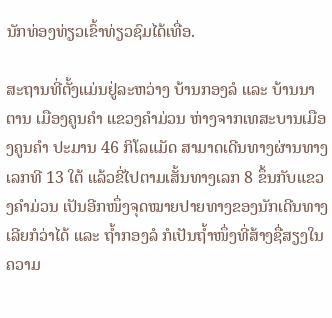ນັກທ່ອງທ່ຽວເຂົ້າທ່ຽວຊົມໄດ້ເທື່ອ.

ສະຖານທີ່ຕັ້ງແມ່ນຢູ່ລະຫວ່າງ ບ້ານກອງລໍ ແລະ ບ້ານນາຕານ ເມືອງຄູນຄໍາ ແຂວງຄໍາມ່ວນ ຫ່າງຈາກເທສະບານເມືອງຄູນຄໍາ ປະມານ 46 ກິໂລແມັດ ສາມາດເດີນທາງຜ່ານທາງເລກທີ 13 ໃຕ້ ແລ້ວຂີ່ໄປຕາມເສັ້ນທາງເລກ 8 ຂຶ້ນກັບແຂວງຄໍາມ່ວນ ເປັນອີກໜຶ່ງຈຸດໝາຍປາຍທາງຂອງນັກເດີນທາງເລີຍກໍວ່າໄດ້ ແລະ ຖໍ້າກອງລໍ ກໍເປັນຖໍ້າໜຶ່ງທີ່ສ້າງຊື່ສຽງໃນຄວາມ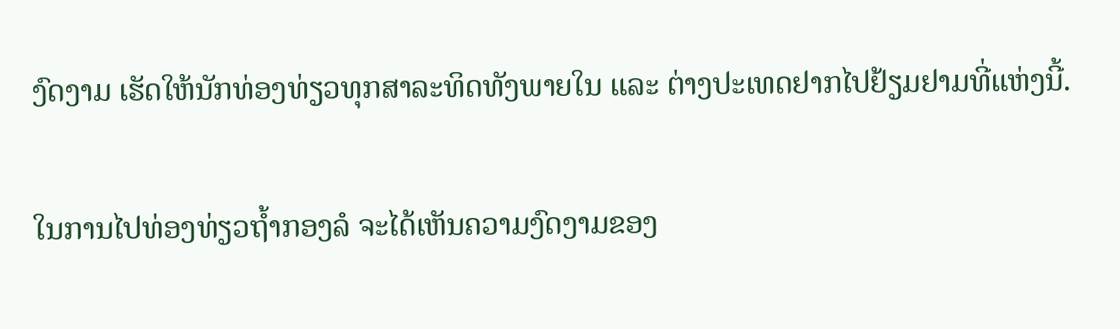ງົດງາມ ເຮັດໃຫ້ນັກທ່ອງທ່ຽວທຸກສາລະທິດທັງພາຍໃນ ແລະ ຕ່າງປະເທດຢາກໄປຢ້ຽມຢາມທີ່ແຫ່ງນີ້.

ໃນການໄປທ່ອງທ່ຽວຖໍ້າກອງລໍ ຈະໄດ້ເຫັນຄວາມງົດງາມຂອງ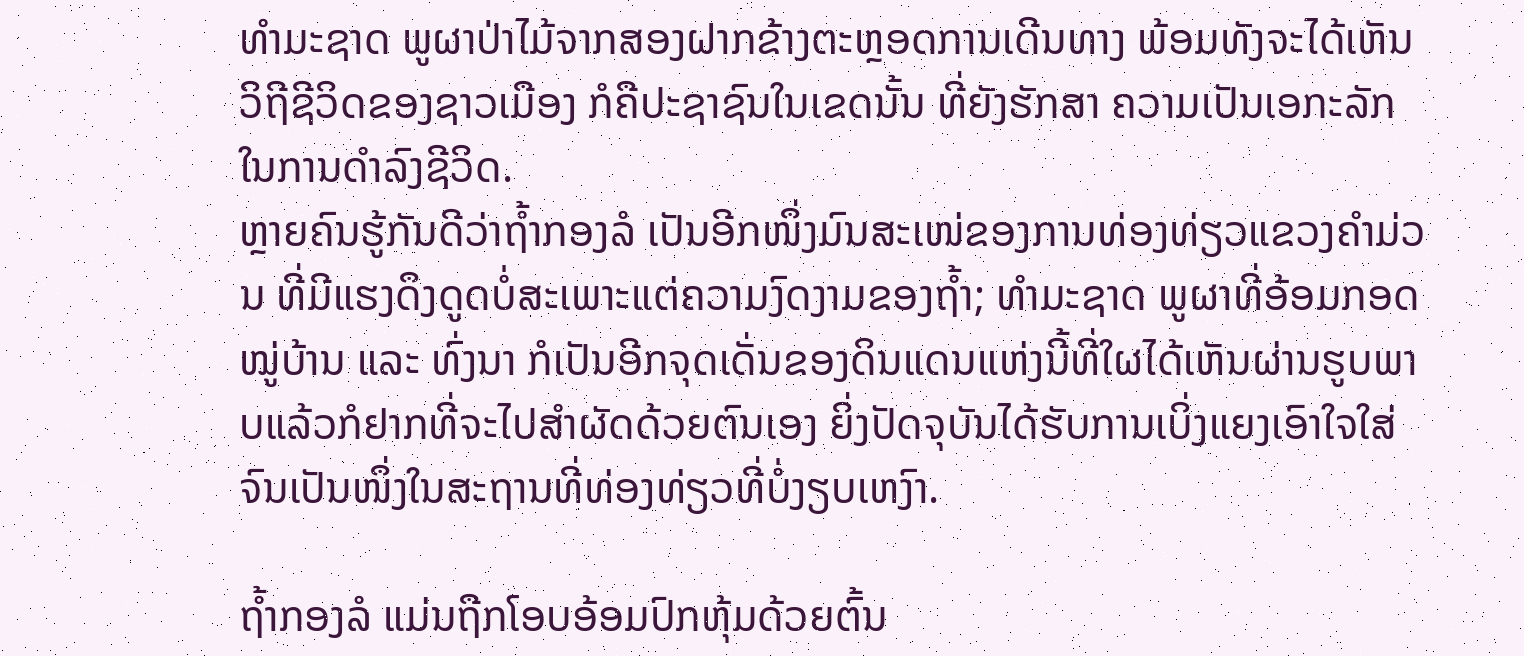ທໍາມະຊາດ ພູຜາປ່າໄມ້ຈາກສອງຝາກຂ້າງຕະຫຼອດການເດີນທາງ ພ້ອມທັງຈະໄດ້ເຫັນວິຖີຊີວິດຂອງຊາວເມືອງ ກໍຄືປະຊາຊົນໃນເຂດນັ້ນ ທີ່ຍັງຮັກສາ ຄວາມເປັນເອກະລັກໃນການດໍາລົງຊີວິດ.
ຫຼາຍຄົນຮູ້ກັນດີວ່າຖໍ້າກອງລໍ ເປັນອີກໜຶ່ງມົນສະເໜ່ຂອງການທ່ອງທ່ຽວແຂວງຄໍາມ່ວນ ທີ່ມີແຮງດຶງດູດບໍ່ສະເພາະແຕ່ຄວາມງົດງາມຂອງຖໍ້າ; ທຳມະຊາດ ພູຜາທີ່ອ້ອມກອດໝູ່ບ້ານ ແລະ ທົ່ງນາ ກໍເປັນອີກຈຸດເດັ່ນຂອງດິນແດນແຫ່ງນີ້ທີ່ໃຜໄດ້ເຫັນຜ່ານຮູບພາບແລ້ວກໍຢາກທີ່ຈະໄປສໍາຜັດດ້ວຍຕົນເອງ ຍິ່ງປັດຈຸບັນໄດ້ຮັບການເບິ່ງແຍງເອົາໃຈໃສ່ຈົນເປັນໜຶ່ງໃນສະຖານທີ່ທ່ອງທ່ຽວທີ່ບໍ່ງຽບເຫງົາ.

ຖໍ້າກອງລໍ ແມ່ນຖືກໂອບອ້ອມປົກຫຸ້ມດ້ວຍຕົ້ນ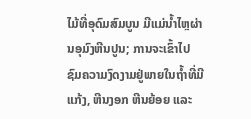ໄມ້ທີ່ອຸດົມສົມບູນ ມີແມ່ນໍ້າໄຫຼຜ່ານອຸມົງຫີນປູນ; ການຈະເຂົ້າໄປຊົມຄວາມງົດງາມຢູ່ພາຍໃນຖໍ້າທີ່ມີແກ້ງ, ຫີນງອກ ຫີນຍ້ອຍ ແລະ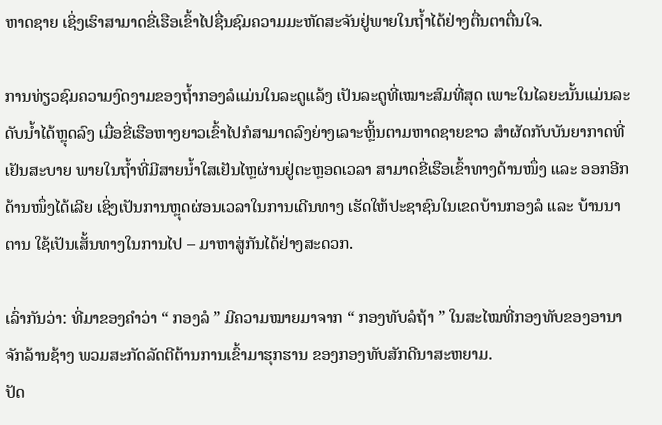ຫາດຊາຍ ເຊິ່ງເຮົາສາມາດຂີ່ເຮືອເຂົ້າໄປຊື່ນຊົມຄວາມມະຫັດສະຈັນຢູ່ພາຍໃນຖໍ້າໄດ້ຢ່າງຕື່ນຕາຕື່ນໃຈ.

ການທ່ຽວຊົມຄວາມງົດງາມຂອງຖໍ້າກອງລໍແມ່ນໃນລະດູແລ້ງ ເປັນລະດູທີ່ເໝາະສົມທີ່ສຸດ ເພາະໃນໄລຍະນັ້ນແມ່ນລະດັບນໍ້າໄດ້ຫຼຸດລົງ ເມື່ອຂີ່ເຮືອຫາງຍາວເຂົ້າໄປກໍສາມາດລົງຍ່າງເລາະຫຼິ້ນຕາມຫາດຊາຍຂາວ ສໍາຜັດກັບບັນຍາກາດທີ່ເຢັນສະບາຍ ພາຍໃນຖໍ້າທີ່ມີສາຍນໍ້າໃສເຢັນໄຫຼຜ່ານຢູ່ຕະຫຼອດເວລາ ສາມາດຂີ່ເຮືອເຂົ້າທາງດ້ານໜຶ່ງ ແລະ ອອກອີກດ້ານໜຶ່ງໄດ້ເລີຍ ເຊິ່ງເປັນການຫຼຸດຜ່ອນເວລາໃນການເດີນທາງ ເຮັດໃຫ້ປະຊາຊົນໃນເຂດບ້ານກອງລໍ ແລະ ບ້ານນາຕານ ໃຊ້ເປັນເສັ້ນທາງໃນການໄປ – ມາຫາສູ່ກັນໄດ້ຢ່າງສະດວກ.

ເລົ່າກັນວ່າ: ທີ່ມາຂອງຄໍາວ່າ “ ກອງລໍ ” ມີຄວາມໝາຍມາຈາກ “ ກອງທັບລໍຖ້າ ” ໃນສະໄໝທີ່ກອງທັບຂອງອານາຈັກລ້ານຊ້າງ ພວມສະກັດລັດຕີຕ້ານການເຂົ້າມາຮຸກຮານ ຂອງກອງທັບສັກດີນາສະຫຍາມ.
ປັດ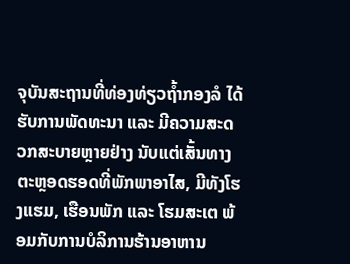ຈຸບັນສະຖານທີ່ທ່ອງທ່ຽວຖໍ້າກອງລໍ ໄດ້ຮັບການພັດທະນາ ແລະ ມີຄວາມສະດວກສະບາຍຫຼາຍຢ່າງ ນັບແຕ່ເສັ້ນທາງຕະຫຼອດຮອດທີ່ພັກພາອາໄສ, ມີທັງໂຮງແຮມ, ເຮືອນພັກ ແລະ ໂຮມສະເຕ ພ້ອມກັບການບໍລິການຮ້ານອາຫານ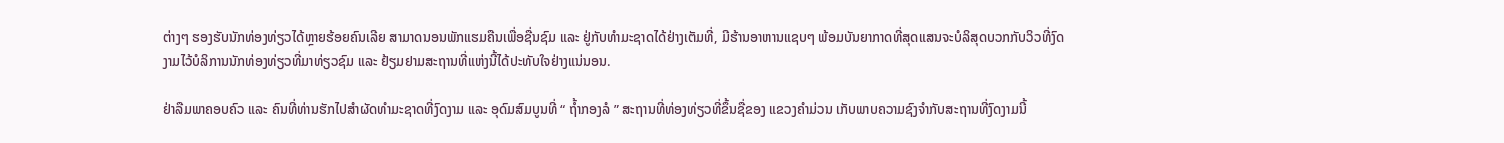ຕ່າງໆ ຮອງຮັບນັກທ່ອງທ່ຽວໄດ້ຫຼາຍຮ້ອຍຄົນເລີຍ ສາມາດນອນພັກແຮມຄືນເພື່ອຊື່ນຊົມ ແລະ ຢູ່ກັບທໍາມະຊາດໄດ້ຢ່າງເຕັມທີ່, ມີຮ້ານອາຫານແຊບໆ ພ້ອມບັນຍາກາດທີ່ສຸດແສນຈະບໍລິສຸດບວກກັບວິວທີ່ງົດງາມໄວ້ບໍລິການນັກທ່ອງທ່ຽວທີ່ມາທ່ຽວຊົມ ແລະ ຢ້ຽມຢາມສະຖານທີ່ແຫ່ງນີ້ໄດ້ປະທັບໃຈຢ່າງແນ່ນອນ.

ຢ່າລືມພາຄອບຄົວ ແລະ ຄົນທີ່ທ່ານຮັກໄປສໍາຜັດທໍາມະຊາດທີ່ງົດງາມ ແລະ ອຸດົມສົມບູນທີ່ “ ຖໍ້າກອງລໍ ” ສະຖານທີ່ທ່ອງທ່ຽວທີ່ຂຶ້ນຊື່ຂອງ ແຂວງຄໍາມ່ວນ ເກັບພາບຄວາມຊົງຈໍາກັບສະຖານທີ່ງົດງາມນີ້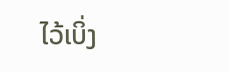ໄວ້ເບິ່ງ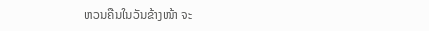ຫວນຄືນໃນວັນຂ້າງໜ້າ ຈະ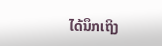ໄດ້ນຶກເຖິງ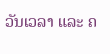ວັນເວລາ ແລະ ຄ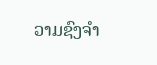ວາມຊົງຈໍາ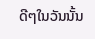ດີໆໃນວັນນັ້ນ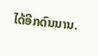ໄດ້ອີກດົນນານ.